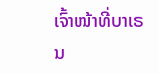ເຈົ້າໜ້າທີ່ບາເຣນ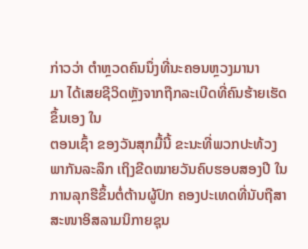ກ່າວວ່າ ຕຳຫຼວດຄົນນຶ່ງທີ່ນະຄອນຫຼວງມານາ
ມາ ໄດ້ເສຍຊີວິດຫຼັງຈາກຖືກລະເບີດທີ່ຄົນຮ້າຍເຮັດຂຶ້ນເອງ ໃນ
ຕອນເຊົ້າ ຂອງວັນສຸກມື້ນີ້ ຂະນະທີ່ພວກປະທ້ວງ ພາກັນລະລຶກ ເຖິງຂີດໝາຍວັນຄົບຮອບສອງປີ ໃນການລຸກຮືຂຶ້ນຕໍ່ຕ້ານຜູ້ປົກ ຄອງປະເທດທີ່ນັບຖືສາສະໜາອິສລາມນິກາຍຊຸນ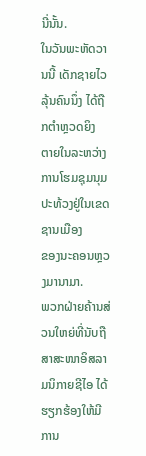ນີ່ນັ້ນ.
ໃນວັນພະຫັດວານນີ້ ເດັກຊາຍໄວລຸ້ນຄົນນຶ່ງ ໄດ້ຖືກຕຳຫຼວດຍິງ
ຕາຍໃນລະຫວ່າງການໂຮມຊຸມນຸມປະທ້ວງຢູ່ໃນເຂດຊານເມືອງ
ຂອງນະຄອນຫຼວງມານາມາ.
ພວກຝ່າຍຄ້ານສ່ວນໃຫຍ່ທີ່ນັບຖືສາສະໜາອິສລາມນິກາຍຊີໄອ ໄດ້ຮຽກຮ້ອງໃຫ້ມີ
ການ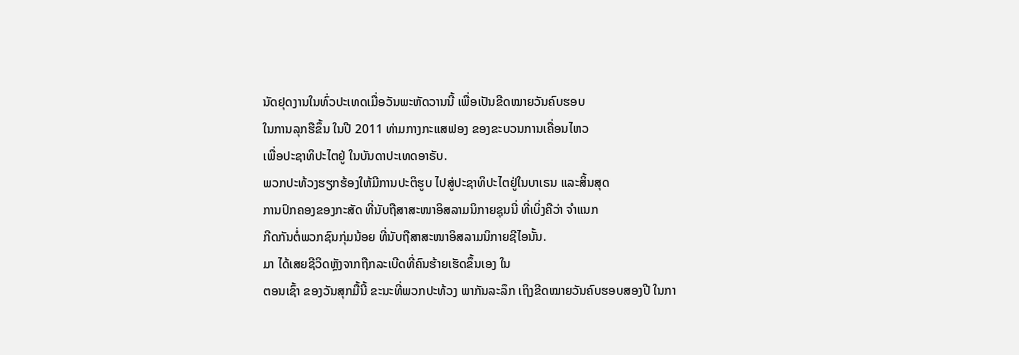ນັດຢຸດງານໃນທົ່ວປະເທດເມື່ອວັນພະຫັດວານນີ້ ເພື່ອເປັນຂີດໝາຍວັນຄົບຮອບ
ໃນການລຸກຮືຂຶ້ນ ໃນປີ 2011 ທ່າມກາງກະແສຟອງ ຂອງຂະບວນການເຄື່ອນໄຫວ
ເພື່ອປະຊາທິປະໄຕຢູ່ ໃນບັນດາປະເທດອາຣັບ.
ພວກປະທ້ວງຮຽກຮ້ອງໃຫ້ມີການປະຕິຮູບ ໄປສູ່ປະຊາທິປະໄຕຢູ່ໃນບາເຣນ ແລະສິ້ນສຸດ
ການປົກຄອງຂອງກະສັດ ທີ່ນັບຖືສາສະໜາອິສລາມນິກາຍຊຸນນີ່ ທີ່ເບິ່ງຄືວ່າ ຈຳແນກ
ກີດກັນຕໍ່ພວກຊົນກຸ່ມນ້ອຍ ທີ່ນັບຖືສາສະໜາອິສລາມນິກາຍຊີໄອນັ້ນ.
ມາ ໄດ້ເສຍຊີວິດຫຼັງຈາກຖືກລະເບີດທີ່ຄົນຮ້າຍເຮັດຂຶ້ນເອງ ໃນ
ຕອນເຊົ້າ ຂອງວັນສຸກມື້ນີ້ ຂະນະທີ່ພວກປະທ້ວງ ພາກັນລະລຶກ ເຖິງຂີດໝາຍວັນຄົບຮອບສອງປີ ໃນກາ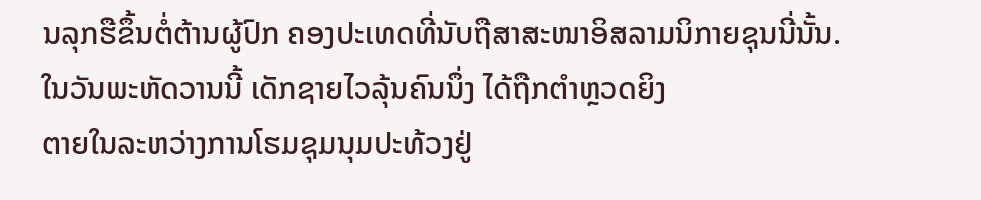ນລຸກຮືຂຶ້ນຕໍ່ຕ້ານຜູ້ປົກ ຄອງປະເທດທີ່ນັບຖືສາສະໜາອິສລາມນິກາຍຊຸນນີ່ນັ້ນ.
ໃນວັນພະຫັດວານນີ້ ເດັກຊາຍໄວລຸ້ນຄົນນຶ່ງ ໄດ້ຖືກຕຳຫຼວດຍິງ
ຕາຍໃນລະຫວ່າງການໂຮມຊຸມນຸມປະທ້ວງຢູ່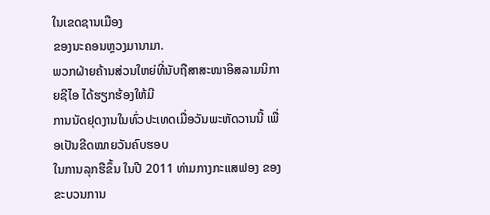ໃນເຂດຊານເມືອງ
ຂອງນະຄອນຫຼວງມານາມາ.
ພວກຝ່າຍຄ້ານສ່ວນໃຫຍ່ທີ່ນັບຖືສາສະໜາອິສລາມນິກາຍຊີໄອ ໄດ້ຮຽກຮ້ອງໃຫ້ມີ
ການນັດຢຸດງານໃນທົ່ວປະເທດເມື່ອວັນພະຫັດວານນີ້ ເພື່ອເປັນຂີດໝາຍວັນຄົບຮອບ
ໃນການລຸກຮືຂຶ້ນ ໃນປີ 2011 ທ່າມກາງກະແສຟອງ ຂອງຂະບວນການ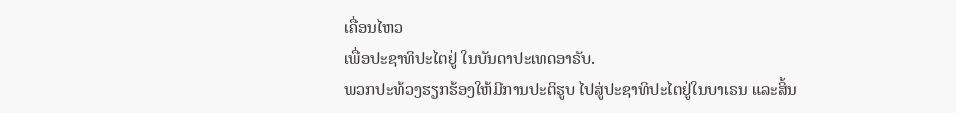ເຄື່ອນໄຫວ
ເພື່ອປະຊາທິປະໄຕຢູ່ ໃນບັນດາປະເທດອາຣັບ.
ພວກປະທ້ວງຮຽກຮ້ອງໃຫ້ມີການປະຕິຮູບ ໄປສູ່ປະຊາທິປະໄຕຢູ່ໃນບາເຣນ ແລະສິ້ນ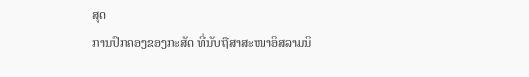ສຸດ
ການປົກຄອງຂອງກະສັດ ທີ່ນັບຖືສາສະໜາອິສລາມນິ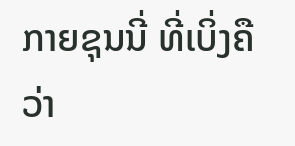ກາຍຊຸນນີ່ ທີ່ເບິ່ງຄືວ່າ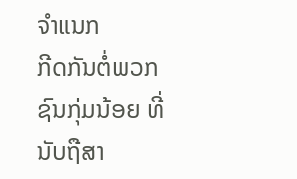ຈຳແນກ
ກີດກັນຕໍ່ພວກຊົນກຸ່ມນ້ອຍ ທີ່ນັບຖືສາ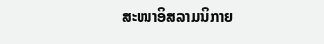ສະໜາອິສລາມນິກາຍ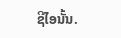ຊີໄອນັ້ນ.